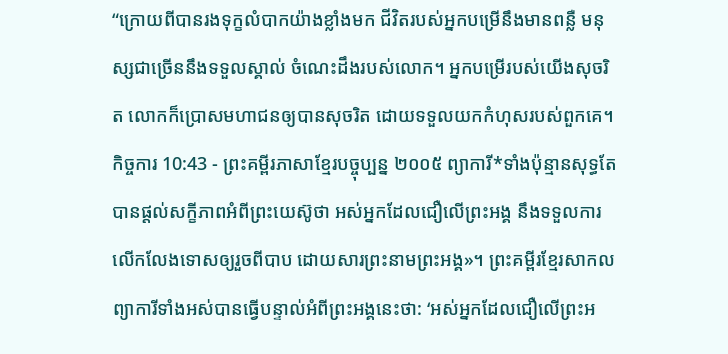“ក្រោយពីបានរងទុក្ខលំបាកយ៉ាងខ្លាំងមក ជីវិតរបស់អ្នកបម្រើនឹងមានពន្លឺ មនុស្សជាច្រើននឹងទទួលស្គាល់ ចំណេះដឹងរបស់លោក។ អ្នកបម្រើរបស់យើងសុចរិត លោកក៏ប្រោសមហាជនឲ្យបានសុចរិត ដោយទទួលយកកំហុសរបស់ពួកគេ។
កិច្ចការ 10:43 - ព្រះគម្ពីរភាសាខ្មែរបច្ចុប្បន្ន ២០០៥ ព្យាការី*ទាំងប៉ុន្មានសុទ្ធតែបានផ្ដល់សក្ខីភាពអំពីព្រះយេស៊ូថា អស់អ្នកដែលជឿលើព្រះអង្គ នឹងទទួលការលើកលែងទោសឲ្យរួចពីបាប ដោយសារព្រះនាមព្រះអង្គ»។ ព្រះគម្ពីរខ្មែរសាកល ព្យាការីទាំងអស់បានធ្វើបន្ទាល់អំពីព្រះអង្គនេះថា: ‘អស់អ្នកដែលជឿលើព្រះអ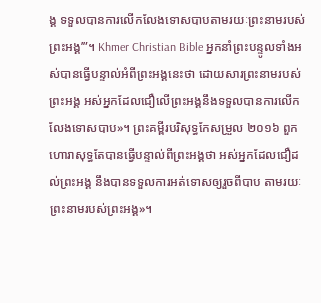ង្គ ទទួលបានការលើកលែងទោសបាបតាមរយៈព្រះនាមរបស់ព្រះអង្គ’”។ Khmer Christian Bible អ្នកនាំព្រះបន្ទូលទាំងអស់បានធ្វើបន្ទាល់អំពីព្រះអង្គនេះថា ដោយសារព្រះនាមរបស់ព្រះអង្គ អស់អ្នកដែលជឿលើព្រះអង្គនឹងទទួលបានការលើកលែងទោសបាប»។ ព្រះគម្ពីរបរិសុទ្ធកែសម្រួល ២០១៦ ពួកហោរាសុទ្ធតែបានធ្វើបន្ទាល់ពីព្រះអង្គថា អស់អ្នកដែលជឿដល់ព្រះអង្គ នឹងបានទទួលការអត់ទោសឲ្យរួចពីបាប តាមរយៈព្រះនាមរបស់ព្រះអង្គ»។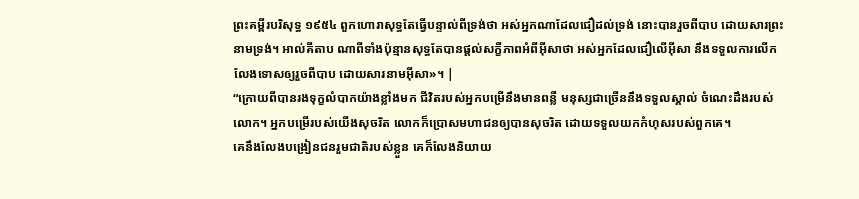ព្រះគម្ពីរបរិសុទ្ធ ១៩៥៤ ពួកហោរាសុទ្ធតែធ្វើបន្ទាល់ពីទ្រង់ថា អស់អ្នកណាដែលជឿដល់ទ្រង់ នោះបានរួចពីបាប ដោយសារព្រះនាមទ្រង់។ អាល់គីតាប ណាពីទាំងប៉ុន្មានសុទ្ធតែបានផ្ដល់សក្ខីភាពអំពីអ៊ីសាថា អស់អ្នកដែលជឿលើអ៊ីសា នឹងទទួលការលើកលែងទោសឲ្យរួចពីបាប ដោយសារនាមអ៊ីសា»។ |
“ក្រោយពីបានរងទុក្ខលំបាកយ៉ាងខ្លាំងមក ជីវិតរបស់អ្នកបម្រើនឹងមានពន្លឺ មនុស្សជាច្រើននឹងទទួលស្គាល់ ចំណេះដឹងរបស់លោក។ អ្នកបម្រើរបស់យើងសុចរិត លោកក៏ប្រោសមហាជនឲ្យបានសុចរិត ដោយទទួលយកកំហុសរបស់ពួកគេ។
គេនឹងលែងបង្រៀនជនរួមជាតិរបស់ខ្លួន គេក៏លែងនិយាយ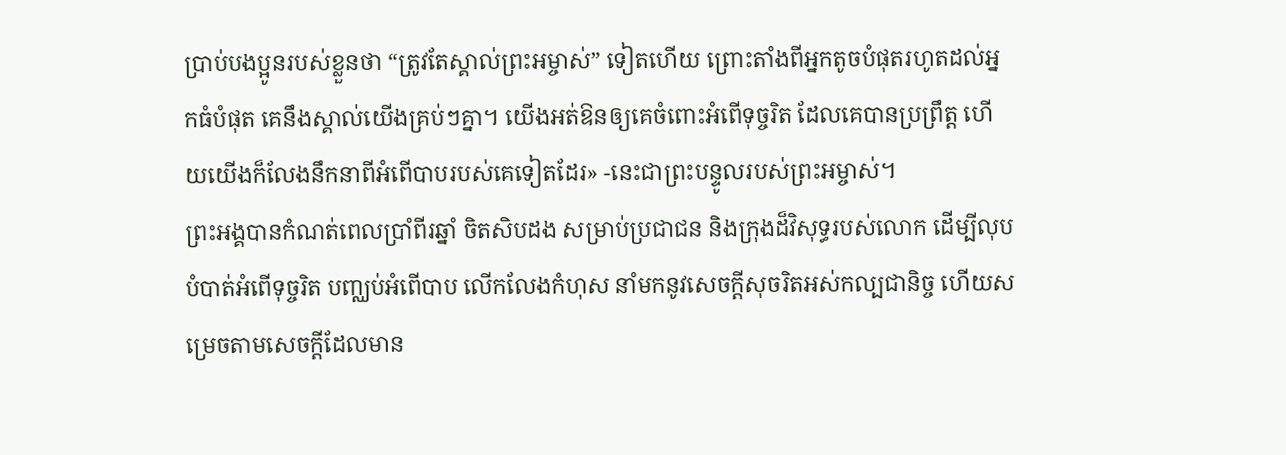ប្រាប់បងប្អូនរបស់ខ្លួនថា “ត្រូវតែស្គាល់ព្រះអម្ចាស់” ទៀតហើយ ព្រោះតាំងពីអ្នកតូចបំផុតរហូតដល់អ្នកធំបំផុត គេនឹងស្គាល់យើងគ្រប់ៗគ្នា។ យើងអត់ឱនឲ្យគេចំពោះអំពើទុច្ចរិត ដែលគេបានប្រព្រឹត្ត ហើយយើងក៏លែងនឹកនាពីអំពើបាបរបស់គេទៀតដែរ» -នេះជាព្រះបន្ទូលរបស់ព្រះអម្ចាស់។
ព្រះអង្គបានកំណត់ពេលប្រាំពីរឆ្នាំ ចិតសិបដង សម្រាប់ប្រជាជន និងក្រុងដ៏វិសុទ្ធរបស់លោក ដើម្បីលុបបំបាត់អំពើទុច្ចរិត បញ្ឈប់អំពើបាប លើកលែងកំហុស នាំមកនូវសេចក្ដីសុចរិតអស់កល្បជានិច្ច ហើយសម្រេចតាមសេចក្ដីដែលមាន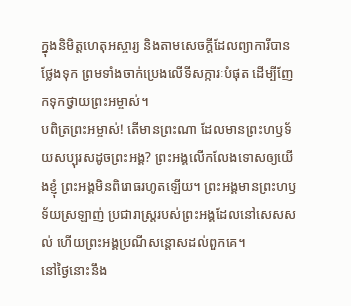ក្នុងនិមិត្តហេតុអស្ចារ្យ និងតាមសេចក្ដីដែលព្យាការីបានថ្លែងទុក ព្រមទាំងចាក់ប្រេងលើទីសក្ការៈបំផុត ដើម្បីញែកទុកថ្វាយព្រះអម្ចាស់។
បពិត្រព្រះអម្ចាស់! តើមានព្រះណា ដែលមានព្រះហឫទ័យសប្បុរសដូចព្រះអង្គ? ព្រះអង្គលើកលែងទោសឲ្យយើងខ្ញុំ ព្រះអង្គមិនពិរោធរហូតឡើយ។ ព្រះអង្គមានព្រះហឫទ័យស្រឡាញ់ ប្រជារាស្ត្ររបស់ព្រះអង្គដែលនៅសេសសល់ ហើយព្រះអង្គប្រណីសន្ដោសដល់ពួកគេ។
នៅថ្ងៃនោះនឹង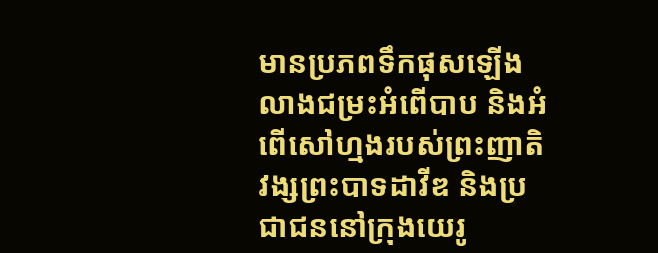មានប្រភពទឹកផុសឡើង លាងជម្រះអំពើបាប និងអំពើសៅហ្មងរបស់ព្រះញាតិវង្សព្រះបាទដាវីឌ និងប្រជាជននៅក្រុងយេរូ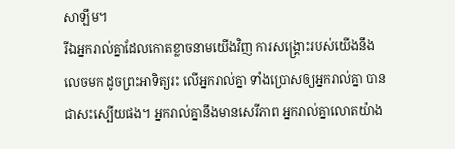សាឡឹម។
រីឯអ្នករាល់គ្នាដែលកោតខ្លាចនាមយើងវិញ ការសង្គ្រោះរបស់យើងនឹងលេចមក ដូចព្រះអាទិត្យរះ លើអ្នករាល់គ្នា ទាំងប្រោសឲ្យអ្នករាល់គ្នា បានជាសះស្បើយផង។ អ្នករាល់គ្នានឹងមានសេរីភាព អ្នករាល់គ្នាលោតយ៉ាង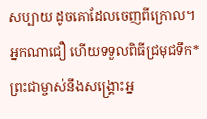សប្បាយ ដូចគោដែលចេញពីក្រោល។
អ្នកណាជឿ ហើយទទួលពិធីជ្រមុជទឹក* ព្រះជាម្ចាស់នឹងសង្គ្រោះអ្ន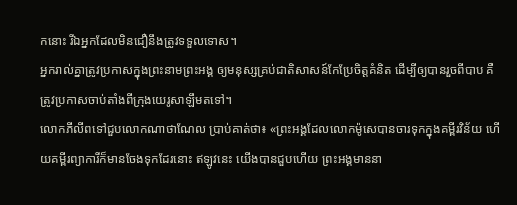កនោះ រីឯអ្នកដែលមិនជឿនឹងត្រូវទទួលទោស។
អ្នករាល់គ្នាត្រូវប្រកាសក្នុងព្រះនាមព្រះអង្គ ឲ្យមនុស្សគ្រប់ជាតិសាសន៍កែប្រែចិត្តគំនិត ដើម្បីឲ្យបានរួចពីបាប គឺត្រូវប្រកាសចាប់តាំងពីក្រុងយេរូសាឡឹមតទៅ។
លោកភីលីពទៅជួបលោកណាថាណែល ប្រាប់គាត់ថា៖ «ព្រះអង្គដែលលោកម៉ូសេបានចារទុកក្នុងគម្ពីរវិន័យ ហើយគម្ពីរព្យាការីក៏មានចែងទុកដែរនោះ ឥឡូវនេះ យើងបានជួបហើយ ព្រះអង្គមាននា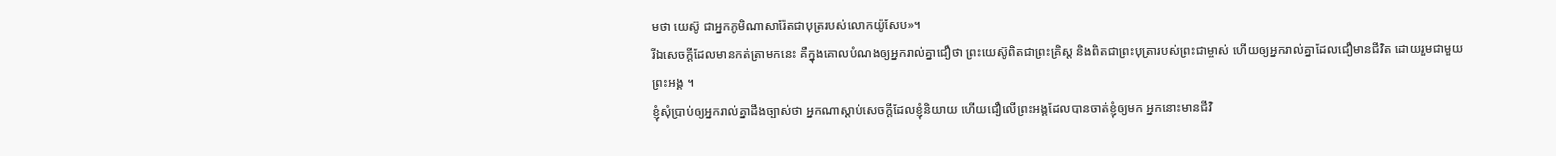មថា យេស៊ូ ជាអ្នកភូមិណាសារ៉ែតជាបុត្ររបស់លោកយ៉ូសែប»។
រីឯសេចក្ដីដែលមានកត់ត្រាមកនេះ គឺក្នុងគោលបំណងឲ្យអ្នករាល់គ្នាជឿថា ព្រះយេស៊ូពិតជាព្រះគ្រិស្ត និងពិតជាព្រះបុត្រារបស់ព្រះជាម្ចាស់ ហើយឲ្យអ្នករាល់គ្នាដែលជឿមានជីវិត ដោយរួមជាមួយព្រះអង្គ ។
ខ្ញុំសុំប្រាប់ឲ្យអ្នករាល់គ្នាដឹងច្បាស់ថា អ្នកណាស្ដាប់សេចក្ដីដែលខ្ញុំនិយាយ ហើយជឿលើព្រះអង្គដែលបានចាត់ខ្ញុំឲ្យមក អ្នកនោះមានជីវិ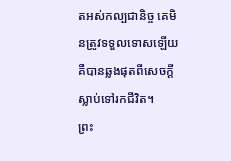តអស់កល្បជានិច្ច គេមិនត្រូវទទួលទោសឡើយ គឺបានឆ្លងផុតពីសេចក្ដីស្លាប់ទៅរកជីវិត។
ព្រះ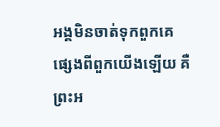អង្គមិនចាត់ទុកពួកគេផ្សេងពីពួកយើងឡើយ គឺព្រះអ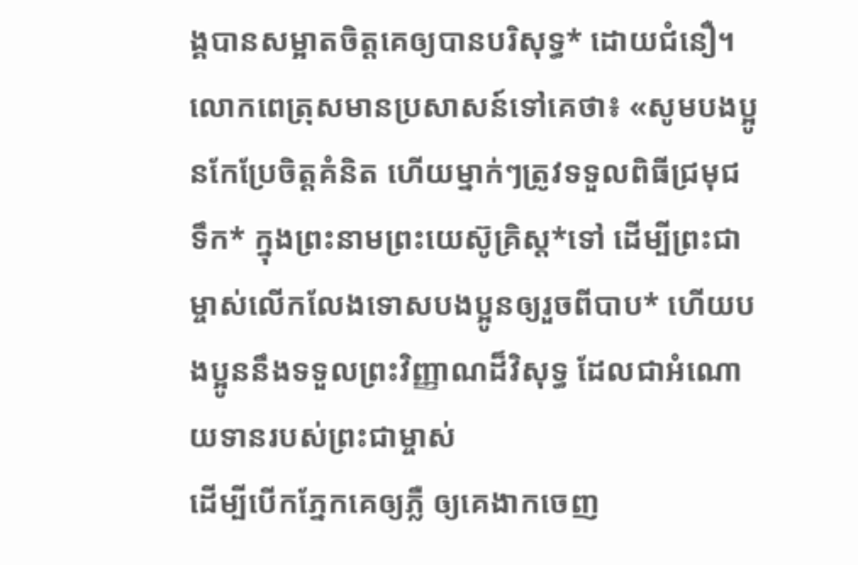ង្គបានសម្អាតចិត្តគេឲ្យបានបរិសុទ្ធ* ដោយជំនឿ។
លោកពេត្រុសមានប្រសាសន៍ទៅគេថា៖ «សូមបងប្អូនកែប្រែចិត្តគំនិត ហើយម្នាក់ៗត្រូវទទួលពិធីជ្រមុជទឹក* ក្នុងព្រះនាមព្រះយេស៊ូគ្រិស្ត*ទៅ ដើម្បីព្រះជាម្ចាស់លើកលែងទោសបងប្អូនឲ្យរួចពីបាប* ហើយបងប្អូននឹងទទួលព្រះវិញ្ញាណដ៏វិសុទ្ធ ដែលជាអំណោយទានរបស់ព្រះជាម្ចាស់
ដើម្បីបើកភ្នែកគេឲ្យភ្លឺ ឲ្យគេងាកចេញ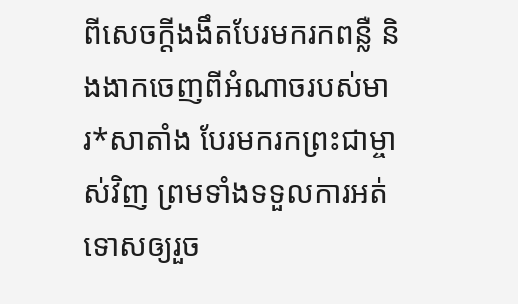ពីសេចក្ដីងងឹតបែរមករកពន្លឺ និងងាកចេញពីអំណាចរបស់មារ*សាតាំង បែរមករកព្រះជាម្ចាស់វិញ ព្រមទាំងទទួលការអត់ទោសឲ្យរួច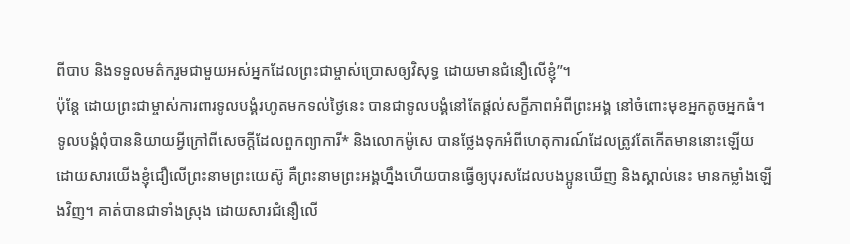ពីបាប និងទទួលមត៌ករួមជាមួយអស់អ្នកដែលព្រះជាម្ចាស់ប្រោសឲ្យវិសុទ្ធ ដោយមានជំនឿលើខ្ញុំ”។
ប៉ុន្តែ ដោយព្រះជាម្ចាស់ការពារទូលបង្គំរហូតមកទល់ថ្ងៃនេះ បានជាទូលបង្គំនៅតែផ្ដល់សក្ខីភាពអំពីព្រះអង្គ នៅចំពោះមុខអ្នកតូចអ្នកធំ។ ទូលបង្គំពុំបាននិយាយអ្វីក្រៅពីសេចក្ដីដែលពួកព្យាការី* និងលោកម៉ូសេ បានថ្លែងទុកអំពីហេតុការណ៍ដែលត្រូវតែកើតមាននោះឡើយ
ដោយសារយើងខ្ញុំជឿលើព្រះនាមព្រះយេស៊ូ គឺព្រះនាមព្រះអង្គហ្នឹងហើយបានធ្វើឲ្យបុរសដែលបងប្អូនឃើញ និងស្គាល់នេះ មានកម្លាំងឡើងវិញ។ គាត់បានជាទាំងស្រុង ដោយសារជំនឿលើ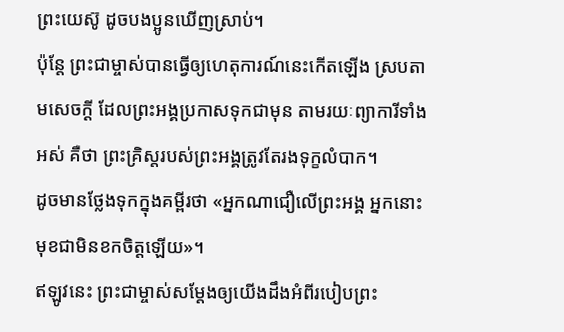ព្រះយេស៊ូ ដូចបងប្អូនឃើញស្រាប់។
ប៉ុន្តែ ព្រះជាម្ចាស់បានធ្វើឲ្យហេតុការណ៍នេះកើតឡើង ស្របតាមសេចក្ដី ដែលព្រះអង្គប្រកាសទុកជាមុន តាមរយៈព្យាការីទាំងអស់ គឺថា ព្រះគ្រិស្តរបស់ព្រះអង្គត្រូវតែរងទុក្ខលំបាក។
ដូចមានថ្លែងទុកក្នុងគម្ពីរថា «អ្នកណាជឿលើព្រះអង្គ អ្នកនោះមុខជាមិនខកចិត្តឡើយ»។
ឥឡូវនេះ ព្រះជាម្ចាស់សម្តែងឲ្យយើងដឹងអំពីរបៀបព្រះ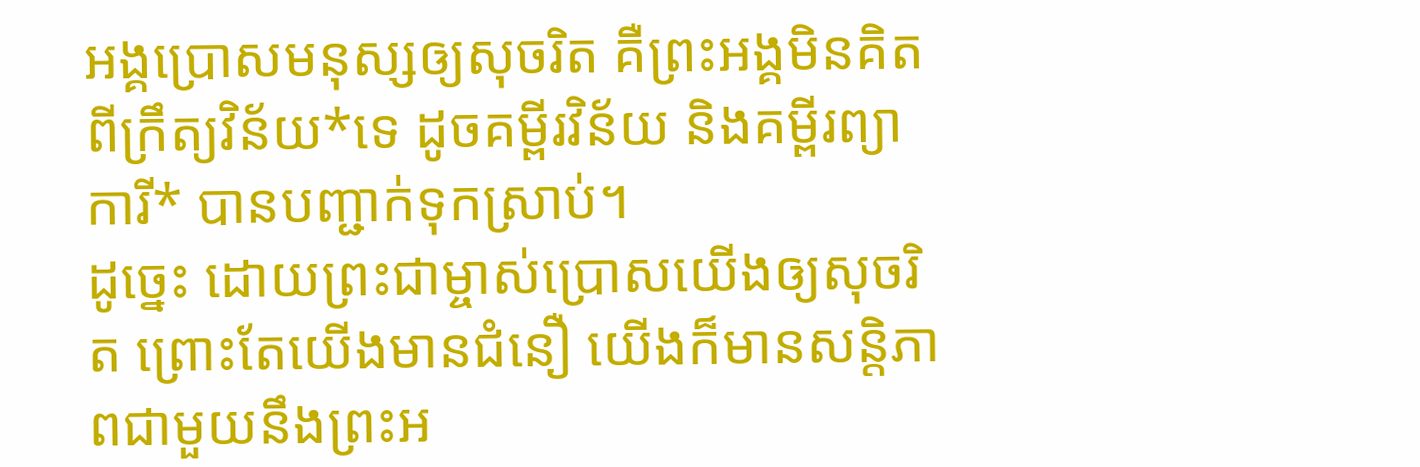អង្គប្រោសមនុស្សឲ្យសុចរិត គឺព្រះអង្គមិនគិតពីក្រឹត្យវិន័យ*ទេ ដូចគម្ពីរវិន័យ និងគម្ពីរព្យាការី* បានបញ្ជាក់ទុកស្រាប់។
ដូច្នេះ ដោយព្រះជាម្ចាស់ប្រោសយើងឲ្យសុចរិត ព្រោះតែយើងមានជំនឿ យើងក៏មានសន្តិភាពជាមួយនឹងព្រះអ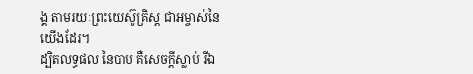ង្គ តាមរយៈព្រះយេស៊ូគ្រិស្ត ជាអម្ចាស់នៃយើងដែរ។
ដ្បិតលទ្ធផល នៃបាប គឺសេចក្ដីស្លាប់ រីឯ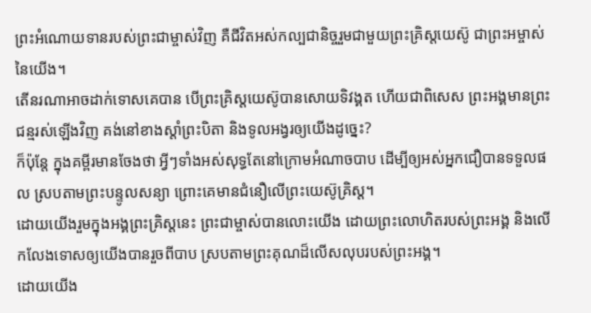ព្រះអំណោយទានរបស់ព្រះជាម្ចាស់វិញ គឺជីវិតអស់កល្បជានិច្ចរួមជាមួយព្រះគ្រិស្តយេស៊ូ ជាព្រះអម្ចាស់នៃយើង។
តើនរណាអាចដាក់ទោសគេបាន បើព្រះគ្រិស្តយេស៊ូបានសោយទិវង្គត ហើយជាពិសេស ព្រះអង្គមានព្រះជន្មរស់ឡើងវិញ គង់នៅខាងស្ដាំព្រះបិតា និងទូលអង្វរឲ្យយើងដូច្នេះ?
ក៏ប៉ុន្តែ ក្នុងគម្ពីរមានចែងថា អ្វីៗទាំងអស់សុទ្ធតែនៅក្រោមអំណាចបាប ដើម្បីឲ្យអស់អ្នកជឿបានទទួលផល ស្របតាមព្រះបន្ទូលសន្យា ព្រោះគេមានជំនឿលើព្រះយេស៊ូគ្រិស្ត។
ដោយយើងរួមក្នុងអង្គព្រះគ្រិស្តនេះ ព្រះជាម្ចាស់បានលោះយើង ដោយព្រះលោហិតរបស់ព្រះអង្គ និងលើកលែងទោសឲ្យយើងបានរួចពីបាប ស្របតាមព្រះគុណដ៏លើសលុបរបស់ព្រះអង្គ។
ដោយយើង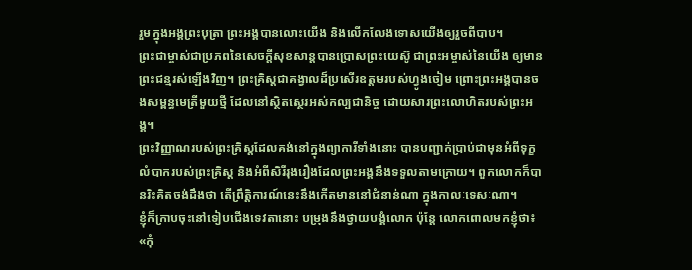រួមក្នុងអង្គព្រះបុត្រា ព្រះអង្គបានលោះយើង និងលើកលែងទោសយើងឲ្យរួចពីបាប។
ព្រះជាម្ចាស់ជាប្រភពនៃសេចក្ដីសុខសាន្តបានប្រោសព្រះយេស៊ូ ជាព្រះអម្ចាស់នៃយើង ឲ្យមានព្រះជន្មរស់ឡើងវិញ។ ព្រះគ្រិស្តជាគង្វាលដ៏ប្រសើរឧត្ដមរបស់ហ្វូងចៀម ព្រោះព្រះអង្គបានចងសម្ពន្ធមេត្រីមួយថ្មី ដែលនៅស្ថិតស្ថេរអស់កល្បជានិច្ច ដោយសារព្រះលោហិតរបស់ព្រះអង្គ។
ព្រះវិញ្ញាណរបស់ព្រះគ្រិស្តដែលគង់នៅក្នុងព្យាការីទាំងនោះ បានបញ្ជាក់ប្រាប់ជាមុនអំពីទុក្ខលំបាករបស់ព្រះគ្រិស្ត និងអំពីសិរីរុងរឿងដែលព្រះអង្គនឹងទទួលតាមក្រោយ។ ពួកលោកក៏បានរិះគិតចង់ដឹងថា តើព្រឹត្តិការណ៍នេះនឹងកើតមាននៅជំនាន់ណា ក្នុងកាលៈទេសៈណា។
ខ្ញុំក៏ក្រាបចុះនៅទៀបជើងទេវតានោះ បម្រុងនឹងថ្វាយបង្គំលោក ប៉ុន្តែ លោកពោលមកខ្ញុំថា៖ «កុំ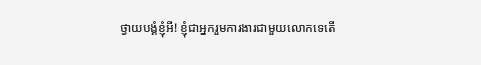ថ្វាយបង្គំខ្ញុំអី! ខ្ញុំជាអ្នករួមការងារជាមួយលោកទេតើ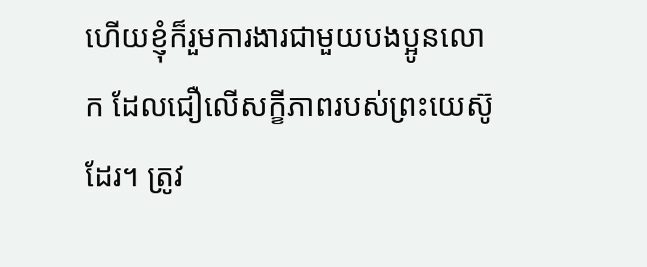ហើយខ្ញុំក៏រួមការងារជាមួយបងប្អូនលោក ដែលជឿលើសក្ខីភាពរបស់ព្រះយេស៊ូដែរ។ ត្រូវ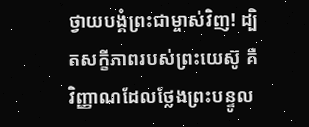ថ្វាយបង្គំព្រះជាម្ចាស់វិញ! ដ្បិតសក្ខីភាពរបស់ព្រះយេស៊ូ គឺវិញ្ញាណដែលថ្លែងព្រះបន្ទូល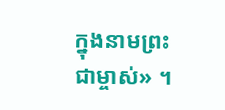ក្នុងនាមព្រះជាម្ចាស់» ។